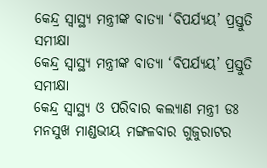କେନ୍ଦ୍ର ସ୍ୱାସ୍ଥ୍ୟ ମନ୍ତ୍ରୀଙ୍କ ବାତ୍ୟା ‘ବିପର୍ଯ୍ୟୟ’ ପ୍ରସ୍ତୁତି ସମୀକ୍ଷା
କେନ୍ଦ୍ର ସ୍ୱାସ୍ଥ୍ୟ ମନ୍ତ୍ରୀଙ୍କ ବାତ୍ୟା ‘ବିପର୍ଯ୍ୟୟ’ ପ୍ରସ୍ତୁତି ସମୀକ୍ଷା
କେନ୍ଦ୍ର ସ୍ୱାସ୍ଥ୍ୟ ଓ ପରିବାର କଲ୍ୟାଣ ମନ୍ତ୍ରୀ ଡଃ ମନସୁଖ ମାଣ୍ଡଭୀୟ ମଙ୍ଗଳବାର ଗୁଜୁରାଟର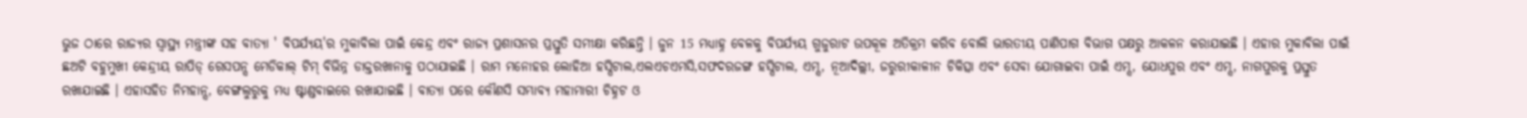ଭୁଜ ଠାରେ ରାଜ୍ୟର ସ୍ୱାସ୍ଥ୍ୟ ମନ୍ତ୍ରୀଙ୍କ ସହ ବାତ୍ୟା ' ବିପର୍ଯ୍ୟୟ'ର ମୁକାବିଲା ପାଇଁ କେନ୍ଦ୍ର ଏବଂ ରାଜ୍ୟ ପ୍ରଶାସନର ପ୍ରସ୍ତୁତି ସମୀକ୍ଷା କରିଛନ୍ତି । ଜୁନ 15 ମଧ୍ୟାହ୍ନ ବେଳକୁ ବିପର୍ଯ୍ୟୟ ଗୁଜୁରାଟ ଉପକୂଳ ଅତିକ୍ରମ କରିବ ବୋଲି ଭାରତୀୟ ପାଣିପାଗ ବିଭାଗ ପକ୍ଷରୁ ଆକଳନ କରାଯାଇଛି । ଏହାର ମୁକାବିଲା ପାଇଁ ଛଅଟି ବହୁମୁଖୀ କେନ୍ଦ୍ରୀୟ ରାପିଡ୍ ରେସପନ୍ସ ମେଡିକାଲ୍ ଟିମ୍ ବିଭିନ୍ନ ଡାକ୍ତରଖାନାକୁ ପଠାଯାଇଛି । ରାମ ମନୋହର ଲୋହିଆ ହସ୍ପିଟାଲ,ଏଲଏଚଏମସି,ସଫଦରଜଙ୍ଗ ହସ୍ପିଟାଲ, ଏମ୍ସ, ନୂଆଦିଲ୍ଲୀ, ଜରୁରୀକାଳୀନ ଚିକିତ୍ସା ଏବଂ ସେବା ଯୋଗାଇବା ପାଇଁ ଏମ୍ସ, ଯୋଧପୁର ଏବଂ ଏମ୍ସ, ନାଗପୁରକୁ ପ୍ରସ୍ତୁତ ରଖାଯାଇଛି । ଏହାସହିତ ନିମହାନ୍ସ, ବେଙ୍ଗଲୁରୁକୁ ମଧ୍ୟ ଷ୍ଟାଣ୍ଡବାଇରେ ରଖାଯାଇଛି । ବାତ୍ୟା ପରେ କୌଣସି ସମ୍ଭାବ୍ୟ ମହାମାରୀ ଚିହ୍ନଟ ଓ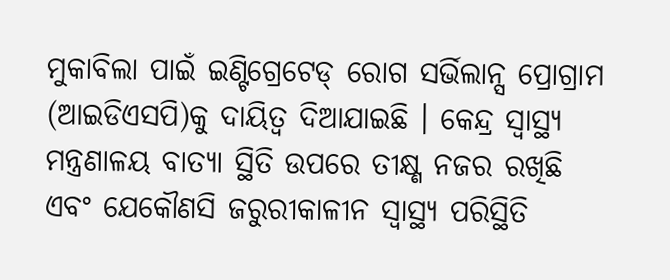ମୁକାବିଲା ପାଇଁ ଇଣ୍ଟିଗ୍ରେଟେଡ୍ ରୋଗ ସର୍ଭିଲାନ୍ସ ପ୍ରୋଗ୍ରାମ (ଆଇଡିଏସପି)କୁ ଦାୟିତ୍ୱ ଦିଆଯାଇଛି । କେନ୍ଦ୍ର ସ୍ୱାସ୍ଥ୍ୟ ମନ୍ତ୍ରଣାଳୟ ବାତ୍ୟା ସ୍ଥିତି ଉପରେ ତୀକ୍ଷ୍ଣ ନଜର ରଖିଛି ଏବଂ ଯେକୌଣସି ଜରୁରୀକାଳୀନ ସ୍ୱାସ୍ଥ୍ୟ ପରିସ୍ଥିତି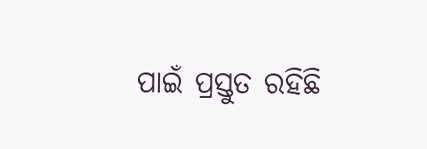ପାଇଁ ପ୍ରସ୍ତୁତ ରହିଛି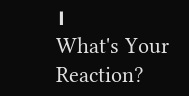।
What's Your Reaction?